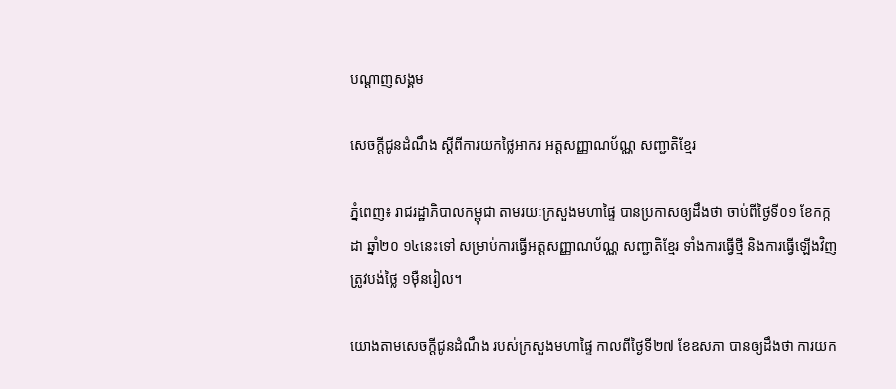បណ្តាញសង្គម

សេចក្តីជូនដំណឹង ស្តីពីការយកថ្លៃអាករ អត្តសញ្ញាណប័ណ្ណ សញ្ជាតិខ្មែរ

ភ្នំពេញ៖ រាជរដ្ឋាភិបាលកម្ពុជា តាមរយៈក្រសួងមហាផ្ទៃ បានប្រកាសឲ្យដឹងថា ចាប់ពីថ្ងៃទី០១ ខែកក្កដា ឆ្នាំ២០ ១៤នេះទៅ សម្រាប់ការធ្វើអត្តសញ្ញាណប័ណ្ណ សញ្ជាតិខ្មែរ ទាំងការធ្វើថ្មី និងការធ្វើឡើងវិញ ត្រូវបង់ថ្លៃ ១ម៉ឺនរៀល។

យោងតាមសេចក្តីជូនដំណឹង របស់ក្រសួងមហាផ្ទៃ កាលពីថ្ងៃទី២៧ ខែឧសភា បានឲ្យដឹងថា ការយក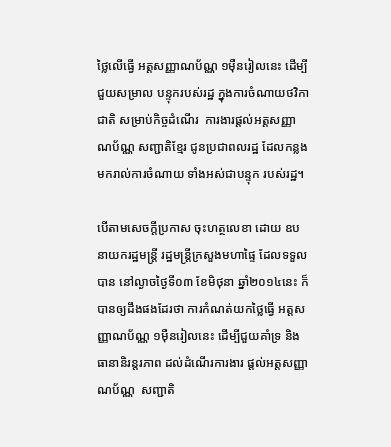ថ្លៃលើធ្វើ អត្តសញ្ញាណប័ណ្ណ ១ម៉ឺនរៀលនេះ ដើម្បីជួយសម្រាល បន្ទុករបស់រដ្ឋ ក្នុងការចំណាយថវិកាជាតិ សម្រាប់កិច្ចដំណើរ  ការងារផ្តល់អត្តសញ្ញាណប័ណ្ណ សញ្ជាតិខ្មែរ ជូនប្រជាពលរដ្ឋ ដែលកន្លងមករាល់ការចំណាយ ទាំងអស់ជាបន្ទុក របស់រដ្ឋ។

បើតាមសេចក្តីប្រកាស ចុះហត្ថលេខា ដោយ ឧបនាយករដ្ឋមន្រ្តី រដ្ឋមន្រ្តីក្រសួងមហាផ្ទៃ ដែលទទួលបាន នៅល្ងាចថ្ងៃទី០៣ ខែមិថុនា ឆ្នាំ២០១៤នេះ ក៏បានឲ្យដឹងផងដែរថា ការកំណត់យកថ្លៃធ្វើ អត្តសញ្ញាណប័ណ្ណ ១ម៉ឺនរៀលនេះ ដើម្បីជួយគាំទ្រ និងធានានិរន្តរភាព ដល់ដំណើរការងារ ផ្តល់អត្តសញ្ញាណប័ណ្ណ  សញ្ជាតិ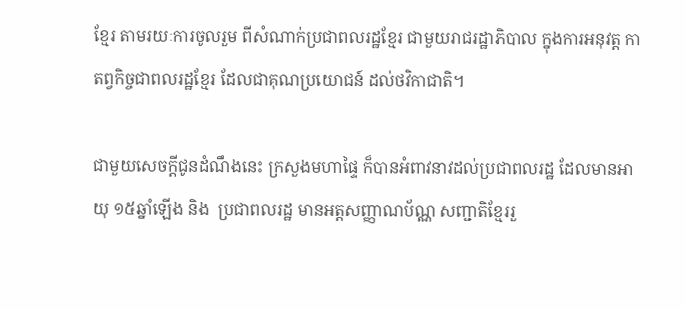ខ្មែរ តាមរយៈការចូលរួម ពីសំណាក់ប្រជាពលរដ្ឋខ្មែរ ជាមួយរាជរដ្ឋាភិបាល ក្នុងការអនុវត្ត កាតព្វកិច្ចជាពលរដ្ឋខ្មែរ ដែលជាគុណប្រយោជន៍ ដល់ថវិកាជាតិ។

ជាមួយសេចក្តីជូនដំណឹងនេះ ក្រសួងមហាផ្ទៃ ក៏បានអំពាវនាវដល់ប្រជាពលរដ្ឋ ដែលមានអាយុ ១៥ឆ្នាំឡើង និង  ប្រជាពលរដ្ឋ មានអត្តសញ្ញាណប័ណ្ណ សញ្ជាតិខ្មែររួ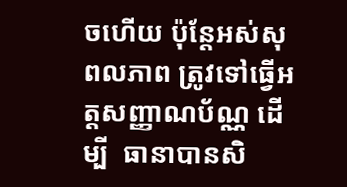ចហើយ ប៉ុន្តែអស់សុពលភាព ត្រូវទៅធ្វើអត្តសញ្ញាណប័ណ្ណ ដើម្បី  ធានាបានសិ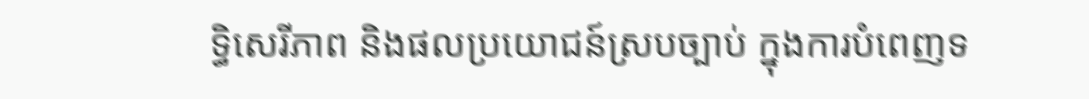ទ្ធិសេរីភាព និងផលប្រយោជន៍ស្របច្បាប់ ក្នុងការបំពេញទ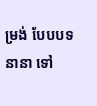ម្រង់ បែបបទនានា ទៅ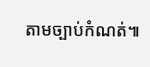តាមច្បាប់កំណត់៕